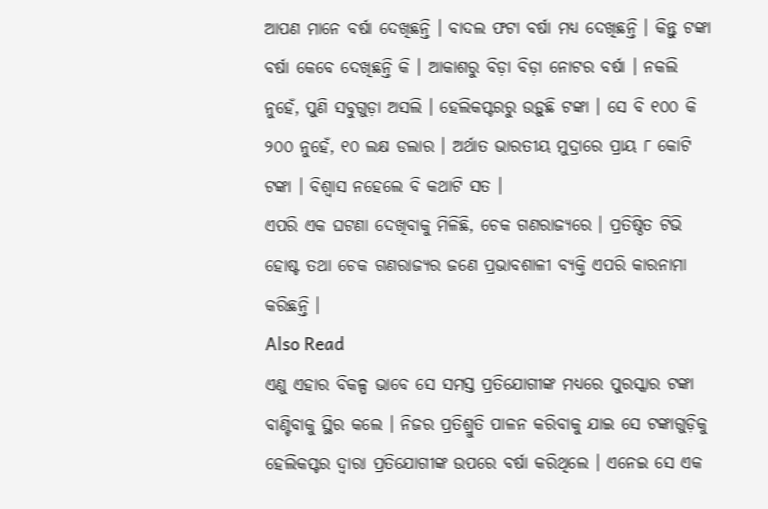ଆପଣ ମାନେ ବର୍ଷା ଦେଖିଛନ୍ତି । ବାଦଲ ଫଟା ବର୍ଷା ମଧ୍ୟ ଦେଖିଛନ୍ତି । କିନ୍ତୁ ଟଙ୍କା ବର୍ଷା କେବେ ଦେଖିଛନ୍ତି କି । ଆକାଶରୁ ବିଡ଼ା ବିଡ଼ା ନୋଟର ବର୍ଷା । ନକଲି ନୁହେଁ, ପୁଣି ସବୁଗୁଡ଼ା ଅସଲି । ହେଲିକପ୍ଟରରୁ ଉଡ଼ୁଛି ଟଙ୍କା । ସେ ବି ୧୦୦ କି ୨୦୦ ନୁହେଁ, ୧୦ ଲକ୍ଷ ଡଲାର । ଅର୍ଥାତ ଭାରତୀୟ ମୁଦ୍ରାରେ ପ୍ରାୟ ୮ କୋଟି ଟଙ୍କା । ବିଶ୍ବାସ ନହେଲେ ବି କଥାଟି ସତ ।
ଏପରି ଏକ ଘଟଣା ଦେଖିବାକୁ ମିଳିଛି, ଚେକ ଗଣରାଜ୍ୟରେ । ପ୍ରତିଷ୍ଠିତ ଟିଭି ହୋଷ୍ଟ ତଥା ଚେକ ଗଣରାଜ୍ୟର ଜଣେ ପ୍ରଭାବଶାଳୀ ବ୍ୟକ୍ତି ଏପରି କାରନାମା କରିଛନ୍ତି ।
Also Read
ଏଣୁ ଏହାର ବିକଳ୍ପ ଭାବେ ସେ ସମସ୍ତ ପ୍ରତିଯୋଗୀଙ୍କ ମଧ୍ୟରେ ପୁରସ୍କାର ଟଙ୍କା ବାଣ୍ଟିବାକୁ ସ୍ଥିର କଲେ । ନିଜର ପ୍ରତିଶ୍ରୁତି ପାଳନ କରିବାକୁ ଯାଇ ସେ ଟଙ୍କାଗୁଡ଼ିକୁ ହେଲିକପ୍ଟର ଦ୍ବାରା ପ୍ରତିଯୋଗୀଙ୍କ ଉପରେ ବର୍ଷା କରିଥିଲେ । ଏନେଇ ସେ ଏକ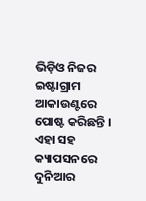ଭିଡ଼ିଓ ନିଜର ଇଷ୍ଟାଗ୍ରାମ ଆକାଉଣ୍ଟରେ ପୋଷ୍ଟ କରିଛନ୍ତି । ଏହା ସହ କ୍ୟାପସନରେ ଦୁନିଆର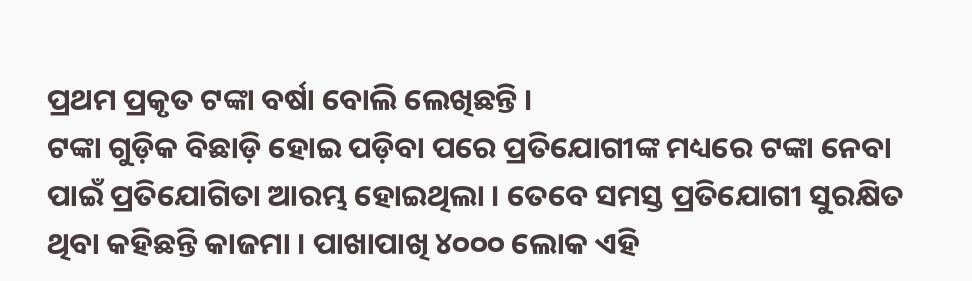ପ୍ରଥମ ପ୍ରକୃତ ଟଙ୍କା ବର୍ଷା ବୋଲି ଲେଖିଛନ୍ତି ।
ଟଙ୍କା ଗୁଡ଼ିକ ବିଛାଡ଼ି ହୋଇ ପଡ଼ିବା ପରେ ପ୍ରତିଯୋଗୀଙ୍କ ମଧ୍ୟରେ ଟଙ୍କା ନେବା ପାଇଁ ପ୍ରତିଯୋଗିତା ଆରମ୍ଭ ହୋଇଥିଲା । ତେବେ ସମସ୍ତ ପ୍ରତିଯୋଗୀ ସୁରକ୍ଷିତ ଥିବା କହିଛନ୍ତି କାଜମା । ପାଖାପାଖି ୪୦୦୦ ଲୋକ ଏହି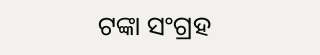ଟଙ୍କା ସଂଗ୍ରହ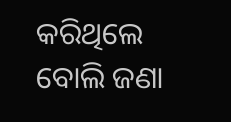କରିଥିଲେ ବୋଲି ଜଣା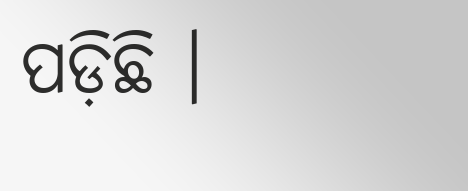ପଡ଼ିଛି ।